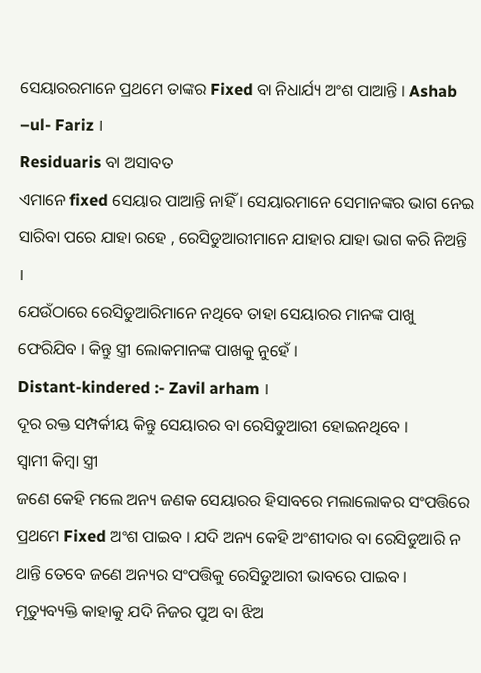ସେୟାରରମାନେ ପ୍ରଥମେ ତାଙ୍କର Fixed ବା ନିଧାର୍ଯ୍ୟ ଅଂଶ ପାଆନ୍ତି । Ashab –ul- Fariz ।
Residuaris ବା ଅସାବତ
ଏମାନେ fixed ସେୟାର ପାଆନ୍ତି ନାହିଁ । ସେୟାରମାନେ ସେମାନଙ୍କର ଭାଗ ନେଇ ସାରିବା ପରେ ଯାହା ରହେ , ରେସିଡୁଆରୀମାନେ ଯାହାର ଯାହା ଭାଗ କରି ନିଅନ୍ତି ।
ଯେଉଁଠାରେ ରେସିଡୁଆରିମାନେ ନଥିବେ ତାହା ସେୟାରର ମାନଙ୍କ ପାଖୁ ଫେରିଯିବ । କିନ୍ତୁ ସ୍ତ୍ରୀ ଲୋକମାନଙ୍କ ପାଖକୁ ନୁହେଁ ।
Distant-kindered :- Zavil arham ।
ଦୂର ରକ୍ତ ସମ୍ପର୍କୀୟ କିନ୍ତୁ ସେୟାରର ବା ରେସିଡୁଆରୀ ହୋଇନଥିବେ ।
ସ୍ଵାମୀ କିମ୍ବା ସ୍ତ୍ରୀ
ଜଣେ କେହି ମଲେ ଅନ୍ୟ ଜଣକ ସେୟାରର ହିସାବରେ ମଲାଲୋକର ସଂପତ୍ତିରେ ପ୍ରଥମେ Fixed ଅଂଶ ପାଇବ । ଯଦି ଅନ୍ୟ କେହି ଅଂଶୀଦାର ବା ରେସିଡୁଆରି ନ ଥାନ୍ତି ତେବେ ଜଣେ ଅନ୍ୟର ସଂପତ୍ତିକୁ ରେସିଡୁଆରୀ ଭାବରେ ପାଇବ ।
ମୃତ୍ୟୁବ୍ୟକ୍ତି କାହାକୁ ଯଦି ନିଜର ପୁଅ ବା ଝିଅ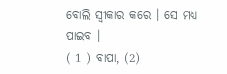ବୋଲି ସ୍ଵୀକାର କରେ । ସେ ମଧ୍ୟ ପାଇବ ।
( 1 ) ବାପା, (2)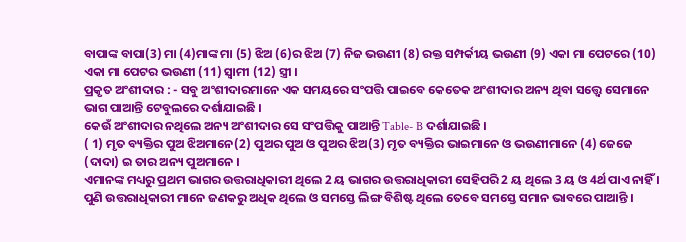ବାପାଙ୍କ ବାପା(3) ମା (4)ମାଙ୍କ ମା (5) ଝିଅ (6)ର ଝିଅ (7) ନିଜ ଭଉଣୀ (8) ରକ୍ତ ସମ୍ପର୍କୀୟ ଭଉଣୀ (9) ଏକା ମା ପେଟରେ (10) ଏକା ମା ପେଟର ଭଉଣୀ (11) ସ୍ଵାମୀ (12) ସ୍ତ୍ରୀ ।
ପ୍ରକୃତ ଅଂଶୀଦାର : - ସବୁ ଅଂଶୀଦାରମାନେ ଏକ ସମୟରେ ସଂପତ୍ତି ପାଇବେ କେତେକ ଅଂଶୀଦାର ଅନ୍ୟ ଥିବା ସତ୍ତ୍ୱେ ସେମାନେ ଭାଗ ପାଆନ୍ତି ଟେବୁଲରେ ଦର୍ଶାଯାଇଛି ।
କେଉଁ ଅଂଶୀଦାର ନଥିଲେ ଅନ୍ୟ ଅଂଶୀଦାର ସେ ସଂପତ୍ତିକୁ ପାଆନ୍ତି Table- B ଦର୍ଶାଯାଇଛି ।
( 1) ମୃତ ବ୍ୟକ୍ତିର ପୁଅ ଝିଅମାନେ(2) ପୁଅର ପୁଅ ଓ ପୁଅର ଝିଅ(3) ମୃତ ବ୍ୟକ୍ତିର ଭାଇମାନେ ଓ ଭଉଣୀମାନେ (4) ଜେଜେ (ଦାଦା) ଇ ତାର ଅନ୍ୟ ପୁଅମାନେ ।
ଏମାନଙ୍କ ମଧ୍ୟରୁ ପ୍ରଥମ ଭାଗର ଉତ୍ତରାଧିକାରୀ ଥିଲେ 2 ୟ ଭାଗର ଉତ୍ତରାଧିକାରୀ ସେହିପରି 2 ୟ ଥିଲେ 3 ୟ ଓ 4ର୍ଥ ପାଏ ନାହିଁ ।
ପୁଣି ଉତ୍ତରାଧିକାରୀ ମାନେ ଜଣକରୁ ଅଧିକ ଥିଲେ ଓ ସମସ୍ତେ ଲିଙ୍ଗ ବିଶିଷ୍ଟ ଥିଲେ ତେବେ ସମସ୍ତେ ସମାନ ଭାବରେ ପାଆନ୍ତି ।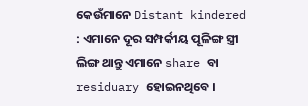କେଉଁମାନେ Distant kindered : ଏମାନେ ଦୂର ସମ୍ପର୍କୀୟ ପୂଳିଙ୍ଗ ସ୍ତ୍ରୀ ଲିଙ୍ଗ ଥାନ୍ତୁ ଏମାନେ share ବା residuary ହୋଇନଥିବେ ।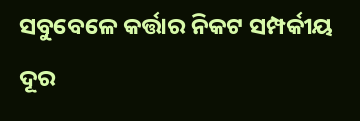ସବୁବେଳେ କର୍ତ୍ତାର ନିକଟ ସମ୍ପର୍କୀୟ ଦୂର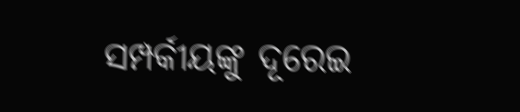ସମ୍ପର୍କୀୟଙ୍କୁ ଦୂରେଇ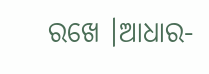ରଖେ ।ଆଧାର-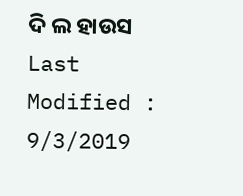ଦି ଲ ହାଉସ
Last Modified : 9/3/2019